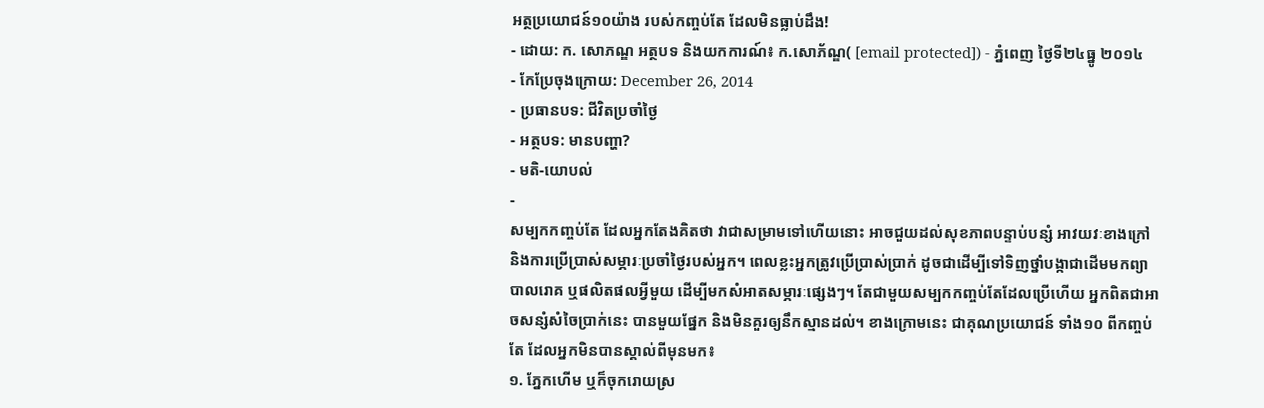អត្ថប្រយោជន៍១០យ៉ាង របស់កញ្ចប់តែ ដែលមិនធ្លាប់ដឹង!
- ដោយ: ក. សោភណ្ឌ អត្ថបទ និងយកការណ៍៖ ក.សោភ័ណ្ឌ( [email protected]) - ភ្នំពេញ ថ្ងៃទី២៤ធ្នូ ២០១៤
- កែប្រែចុងក្រោយ: December 26, 2014
- ប្រធានបទ: ជីវិតប្រចាំថ្ងៃ
- អត្ថបទ: មានបញ្ហា?
- មតិ-យោបល់
-
សម្បកកញ្ចប់តែ ដែលអ្នកតែងគិតថា វាជាសម្រាមទៅហើយនោះ អាចជួយដល់សុខភាពបន្ទាប់បន្សំ អាវយវៈខាងក្រៅ និងការប្រើប្រាស់សម្ភារៈប្រចាំថ្ងៃរបស់អ្នក។ ពេលខ្លះអ្នកត្រូវប្រើប្រាស់ប្រាក់ ដូចជាដើម្បីទៅទិញថ្នាំបង្កាជាដើមមកព្យាបាលរោគ ឬផលិតផលអ្វីមួយ ដើម្បីមកសំអាតសម្ភារៈផ្សេងៗ។ តែជាមួយសម្បកកញ្ចប់តែដែលប្រើហើយ អ្នកពិតជាអាចសន្សំសំចៃប្រាក់នេះ បានមួយផ្នែក និងមិនគួរឲ្យនឹកស្មានដល់។ ខាងក្រោមនេះ ជាគុណប្រយោជន៍ ទាំង១០ ពីកញ្ចប់តែ ដែលអ្នកមិនបានស្គាល់ពីមុនមក៖
១. ភ្នែកហើម ឬក៏ចុករោយស្រ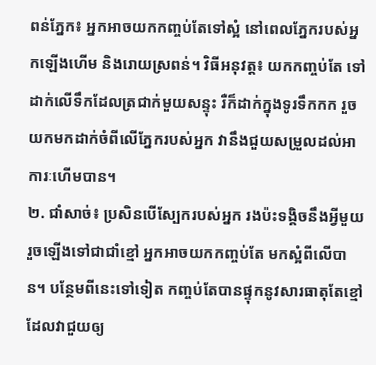ពន់ភ្នែក៖ អ្នកអាចយកកញ្ចប់តែទៅស្អំ នៅពេលភ្នែករបស់អ្នកឡើងហើម និងរោយស្រពន់។ វិធីអនុវត្ត៖ យកកញ្ចប់តែ ទៅដាក់លើទឹកដែលត្រជាក់មួយសន្ទុះ រឺក៏ដាក់ក្នុងទូរទឹកកក រួចយកមកដាក់ចំពីលើភ្នែករបស់អ្នក វានឹងជួយសម្រួលដល់អាការៈហើមបាន។
២. ជាំសាច់៖ ប្រសិនបើស្បែករបស់អ្នក រងប៉ះទង្គិចនឹងអ្វីមួយ រួចឡើងទៅជាជាំខ្មៅ អ្នកអាចយកកញ្ចប់តែ មកស្អំពីលើបាន។ បន្ថែមពីនេះទៅទៀត កញ្ចប់តែបានផ្ទុកនូវសារធាតុតែខ្មៅ ដែលវាជួយឲ្យ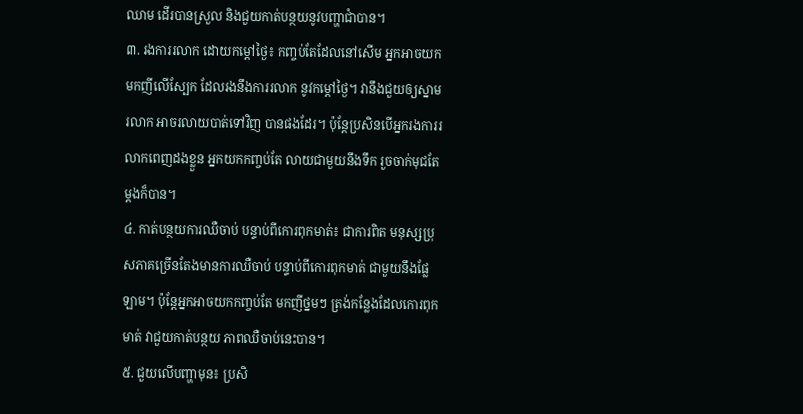ឈាម ដើរបានស្រួល និងជួយកាត់បន្ថយនូវបញ្ហាជាំបាន។
៣. រងការរលាក ដោយកម្តៅថ្ងៃ៖ កញ្ចប់តែដែលនៅសើម អ្នកអាចយកមកញីលើស្បែក ដែលរងនឹងការរលាក នូវកម្តៅថ្ងៃ។ វានឹងជួយឲ្យស្នាមរលាក អាចរលាយបាត់ទៅវិញ បានផងដែរ។ ប៉ុន្តែប្រសិនបើអ្នករងការរលាកពេញដងខ្លួន អ្នកយកកញ្ចប់តែ លាយជាមួយនឹងទឹក រួចចាក់មុជតែម្តងក៏បាន។
៤. កាត់បន្ថយការឈឺចាប់ បន្ទាប់ពីកោរពុកមាត់៖ ជាការពិត មនុស្សប្រុសភាគច្រើនតែងមានការឈឺចាប់ បន្ទាប់ពីកោរពុកមាត់ ជាមួយនឹងផ្លែឡាម។ ប៉ុន្តែអ្នកអាចយកកញ្ចប់តែ មកញីថ្នមៗ ត្រង់កន្លែងដែលកោរពុកមាត់ វាជួយកាត់បន្ថយ ភាពឈឺចាប់នេះបាន។
៥. ជួយលើបញ្ហាមុន៖ ប្រសិ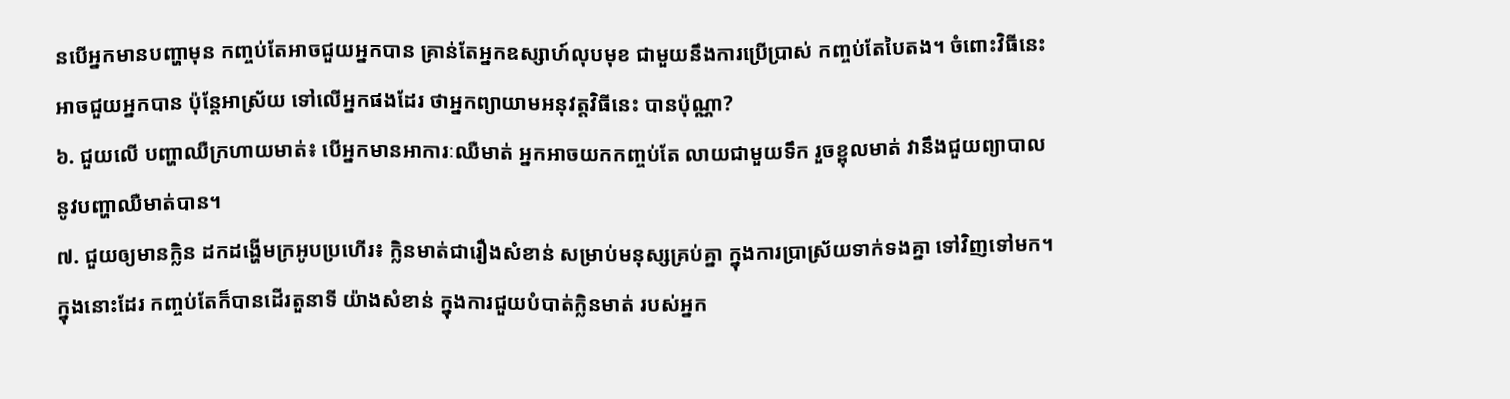នបើអ្នកមានបញ្ហាមុន កញ្ចប់តែអាចជួយអ្នកបាន គ្រាន់តែអ្នកឧស្សាហ៍លុបមុខ ជាមួយនឹងការប្រើប្រាស់ កញ្ចប់តែបៃតង។ ចំពោះវិធីនេះ អាចជួយអ្នកបាន ប៉ុន្តែអាស្រ័យ ទៅលើអ្នកផងដែរ ថាអ្នកព្យាយាមអនុវត្តវិធីនេះ បានប៉ុណ្ណា?
៦. ជួយលើ បញ្ហាឈឺក្រហាយមាត់៖ បើអ្នកមានអាការៈឈឺមាត់ អ្នកអាចយកកញ្ចប់តែ លាយជាមួយទឹក រួចខ្ពុលមាត់ វានឹងជួយព្យាបាល នូវបញ្ហាឈឺមាត់បាន។
៧. ជួយឲ្យមានក្លិន ដកដង្ហើមក្រអូបប្រហើរ៖ ក្លិនមាត់ជារឿងសំខាន់ សម្រាប់មនុស្សគ្រប់គ្នា ក្នុងការប្រាស្រ័យទាក់ទងគ្នា ទៅវិញទៅមក។ ក្នុងនោះដែរ កញ្ចប់តែក៏បានដើរតួនាទី យ៉ាងសំខាន់ ក្នុងការជួយបំបាត់ក្លិនមាត់ របស់អ្នក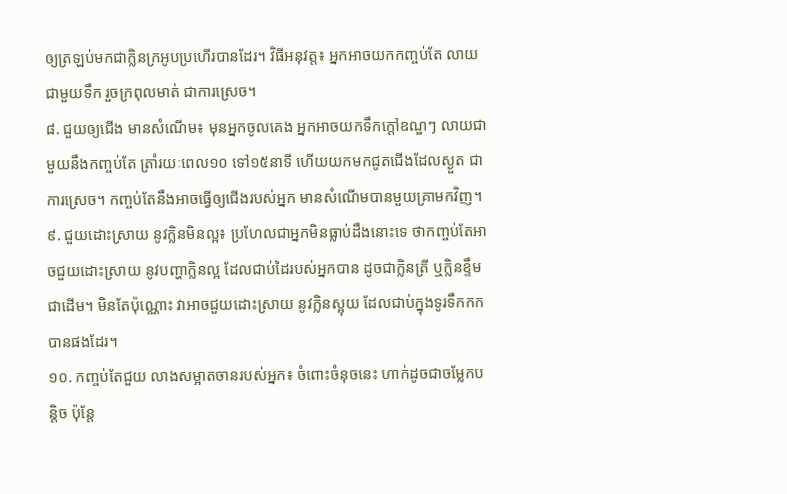ឲ្យត្រឡប់មកជាក្លិនក្រអូបប្រហើរបានដែរ។ វិធីអនុវត្ត៖ អ្នកអាចយកកញ្ចប់តែ លាយជាមួយទឹក រួចក្រពុលមាត់ ជាការស្រេច។
៨. ជួយឲ្យជើង មានសំណើម៖ មុនអ្នកចូលគេង អ្នកអាចយកទឹកក្តៅឧណ្ឌៗ លាយជាមួយនឹងកញ្ចប់តែ ត្រាំរយៈពេល១០ ទៅ១៥នាទី ហើយយកមកជូតជើងដែលស្ងួត ជាការស្រេច។ កញ្ចប់តែនឹងអាចធ្វើឲ្យជើងរបស់អ្នក មានសំណើមបានមួយគ្រាមកវិញ។
៩. ជួយដោះស្រាយ នូវក្លិនមិនល្អ៖ ប្រហែលជាអ្នកមិនធ្លាប់ដឹងនោះទេ ថាកញ្ចប់តែអាចជួយដោះស្រាយ នូវបញ្ហាក្លិនល្អ ដែលជាប់ដៃរបស់អ្នកបាន ដូចជាក្លិនត្រី ឬក្លិនខ្ទឹមជាដើម។ មិនតែប៉ុណ្ណោះ វាអាចជួយដោះស្រាយ នូវក្លិនស្អុយ ដែលជាប់ក្នុងទូរទឹកកកបានផងដែរ។
១០. កញ្ចប់តែជួយ លាងសម្អាតចានរបស់អ្នក៖ ចំពោះចំនុចនេះ ហាក់ដូចជាចម្លែកបន្តិច ប៉ុន្តែ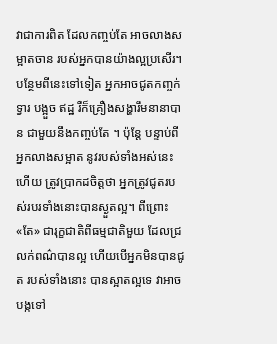វាជាការពិត ដែលកញ្ចប់តែ អាចលាងសម្អាតចាន របស់អ្នកបានយ៉ាងល្អប្រសើរ។ បន្ថែមពីនេះទៅទៀត អ្នកអាចជូតកញ្ចក់ទ្វារ បង្អួច ឥដ្ឋ រឺក៏គ្រឿងសង្ហារឹមនានាបាន ជាមួយនឹងកញ្ចប់តែ ។ ប៉ុន្តែ បន្ទាប់ពីអ្នកលាងសម្អាត នូវរបស់ទាំងអស់នេះហើយ ត្រូវប្រាកដចិត្តថា អ្នកត្រូវជូតរបស់របរទាំងនោះបានស្ងួតល្អ។ ពីព្រោះ «តែ» ជារុក្ខជាតិពីធម្មជាតិមួយ ដែលជ្រលក់ពណ៌បានល្អ ហើយបើអ្នកមិនបានជូត របស់ទាំងនោះ បានស្អាតល្អទេ វាអាចបង្កទៅ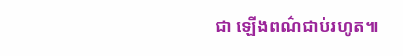ជា ឡើងពណ៌ជាប់រហូត៕